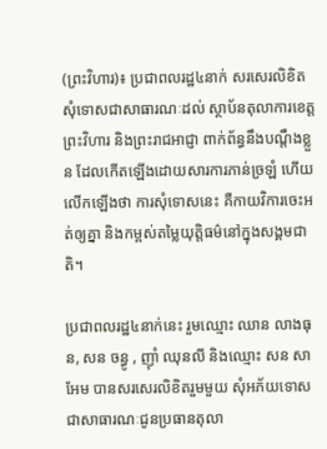(ព្រះវិហារ)៖ ប្រជាពលរដ្ឋ៤នាក់ សរសេរលិខិតសុំទោសជាសាធារណៈដល់ ស្ថាប័នតុលាការខេត្តព្រះវិហារ និងព្រះរាជអាជ្ញា ពាក់ព័ន្ធនឹងបណ្តឹងខ្លួន ដែលកើតឡើងដោយសារការភាន់ច្រឡំ ហើយលើកឡើងថា ការសុំទោសនេះ គឺកាយវិការចេះអត់ឲ្យគ្នា និងកម្ពស់តម្លៃយុត្តិធម៌នៅក្នុងសង្គមជាតិ។

ប្រជាពលរដ្ឋ៤នាក់នេះ រួមឈ្មោះ ឈាន លាងធុន, សន ចន្ធូ , ញ៉ាំ ឈុនលី និងឈ្មោះ សន សាអែម បានសរសេរលិខិតរួមមួយ សុំអភ័យទោសជាសាធារណៈជូនប្រធានតុលា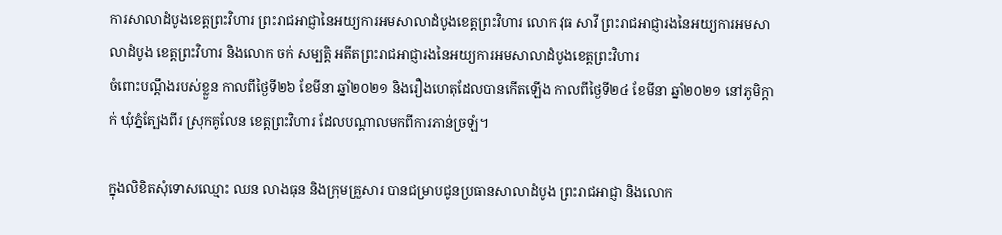ការសាលាដំបូងខេត្តព្រះវិហារ ព្រះរាជអាជ្ញានៃអយ្យការអមសាលាដំបូងខេត្តព្រះវិហារ លោក វុធ សាវី ព្រះរាជអាជ្ញារងនៃអយ្យការអមសាលាដំបូង ខេត្តព្រះវិហារ និងលោក ចក់ សម្បត្តិ អតីតព្រះរាជអាជ្ញារងនៃអយ្យការអមសាលាដំបូងខេត្តព្រះវិហារ
ចំពោះបណ្តឹងរបស់ខ្លួន កាលពីថ្ងៃទី២៦ ខែមីនា ឆ្នាំ២០២១ និងរឿងហេតុដែលបានកើតឡើង កាលពីថ្ងៃទី២៤ ខែមីនា ឆ្នាំ២០២១ នៅភូមិក្តាក់ ឃុំភ្នំត្បែងពីរ ស្រុកគូលែន ខេត្តព្រះវិហារ ដែលបណ្តាលមកពីការភាន់ច្រឡំ។

ក្នុងលិខិតសុំទោសឈ្មោះ ឈន លាងធុន និងក្រុមគ្រួសារ បានជម្រាបជូនប្រធានសាលាដំបូង ព្រះរាជអាជ្ញា និងលោក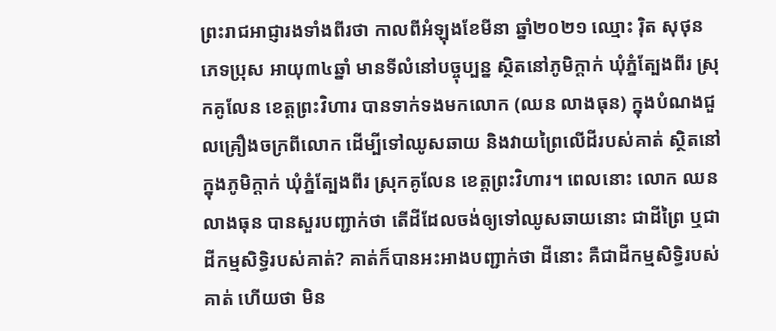ព្រះរាជអាជ្ញារងទាំងពីរថា កាលពីអំឡុងខែមីនា ឆ្នាំ២០២១ ឈ្មោះ រ៉ិត សុថុន ភេទប្រុស អាយុ៣៤ឆ្នាំ មានទីលំនៅបច្ចុប្បន្ន ស្ថិតនៅភូមិក្តាក់ ឃុំភ្នំត្បែងពីរ ស្រុកគូលែន ខេត្តព្រះវិហារ បានទាក់ទងមកលោក (ឈន លាងធុន) ក្នុងបំណងជួលគ្រឿងចក្រពីលោក ដើម្បីទៅឈូសឆាយ និងវាយព្រៃលើដីរបស់គាត់ ស្ថិតនៅក្នុងភូមិក្តាក់ ឃុំភ្នំត្បែងពីរ ស្រុកគូលែន ខេត្តព្រះវិហារ។ ពេលនោះ លោក ឈន លាងធុន បានសួរបញ្ជាក់ថា តើដីដែលចង់ឲ្យទៅឈូសឆាយនោះ ជាដីព្រៃ ឬជាដីកម្មសិទ្ធិរបស់គាត់? គាត់ក៏បានអះអាងបញ្ជាក់ថា ដីនោះ គឺជាដីកម្មសិទ្ធិរបស់គាត់ ហើយថា មិន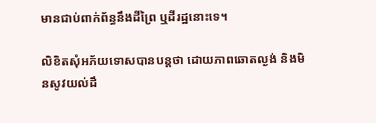មានជាប់ពាក់ព័ន្ធនឹងដីព្រៃ ឬដីរដ្ឋនោះទេ។

លិខិតសុំអភ័យទោសបានបន្តថា ដោយភាពឆោតល្ងង់ និងមិនសូវយល់ដឹ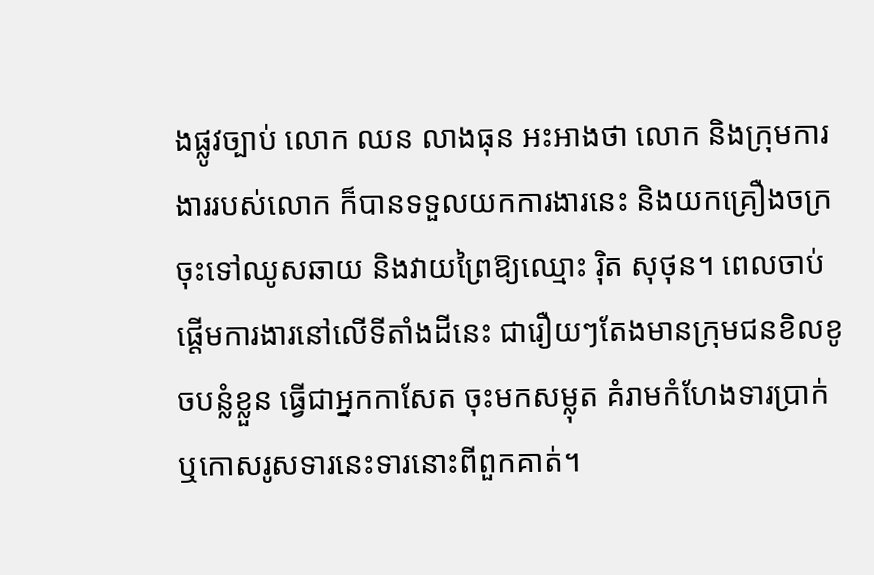ងផ្លូវច្បាប់ លោក ឈន លាងធុន អះអាងថា លោក និងក្រុមការងាររបស់លោក ក៏បានទទួលយកការងារនេះ និងយកគ្រឿងចក្រចុះទៅឈូសឆាយ និងវាយព្រៃឱ្យឈ្មោះ រ៉ិត សុថុន។ ពេលចាប់ផ្តើមការងារនៅលើទីតាំងដីនេះ ជារឿយៗតែងមានក្រុមជនខិលខូចបន្លំខ្លួន ធ្វើជាអ្នកកាសែត ចុះមកសម្លុត គំរាមកំហែងទារប្រាក់ ឬកោសរូសទារនេះទារនោះពីពួកគាត់។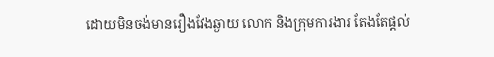ដោយមិនចង់មានរឿងវែងឆ្ងាយ លោក និងក្រុមការងារ តែងតែផ្តល់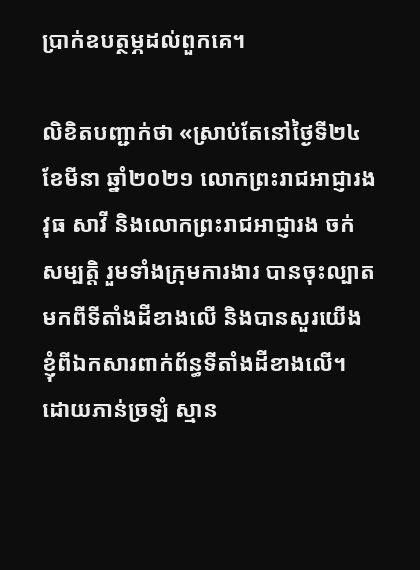ប្រាក់ឧបត្ថម្ភដល់ពួកគេ។

លិខិតបញ្ជាក់ថា «ស្រាប់តែនៅថ្ងៃទី២៤ ខែមីនា ឆ្នាំ២០២១ លោកព្រះរាជអាជ្ញារង វុធ សាវី និងលោកព្រះរាជអាជ្ញារង ចក់ សម្បត្តិ រួមទាំងក្រុមការងារ បានចុះល្បាតមកពីទីតាំងដីខាងលើ និងបានសួរយើងខ្ញុំពីឯកសារពាក់ព័ន្ធទីតាំងដីខាងលើ។ ដោយភាន់ច្រឡំ ស្មាន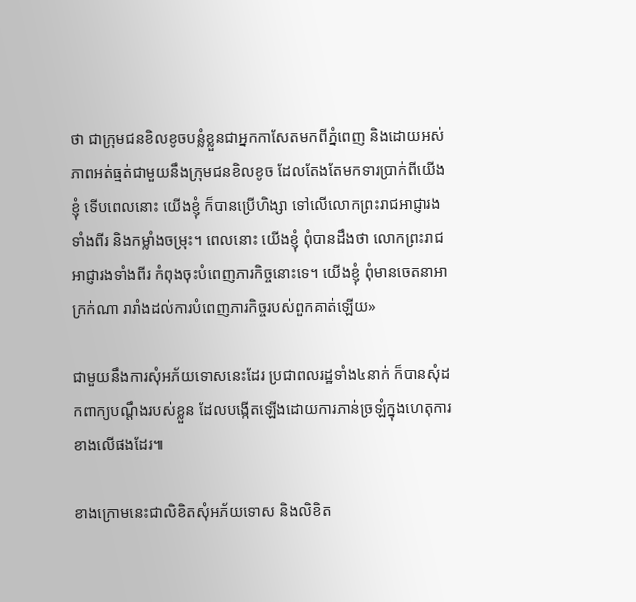ថា ជាក្រុមជនខិលខូចបន្លំខ្លួនជាអ្នកកាសែតមកពីភ្នំពេញ និងដោយអស់ភាពអត់ធ្មត់ជាមួយនឹងក្រុមជនខិលខូច ដែលតែងតែមកទារប្រាក់ពីយើងខ្ញុំ ទើបពេលនោះ យើងខ្ញុំ ក៏បានប្រើហិង្សា ទៅលើលោកព្រះរាជអាជ្ញារងទាំងពីរ និងកម្លាំងចម្រុះ។ ពេលនោះ យើងខ្ញុំ ពុំបានដឹងថា លោកព្រះរាជអាជ្ញារងទាំងពីរ កំពុងចុះបំពេញភារកិច្ចនោះទេ។ យើងខ្ញុំ ពុំមានចេតនាអាក្រក់ណា រារាំងដល់ការបំពេញភារកិច្ចរបស់ពួកគាត់ឡើយ»

ជាមួយនឹងការសុំអភ័យទោសនេះដែរ ប្រជាពលរដ្ឋទាំង៤នាក់ ក៏បានសុំដកពាក្យបណ្តឹងរបស់ខ្លួន ដែលបង្កើតឡើងដោយការភាន់ច្រឡំក្នុងហេតុការខាងលើផងដែរ៕

ខាងក្រោមនេះជាលិខិតសុំអភ័យទោស និងលិខិត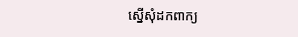ស្នើសុំដកពាក្យ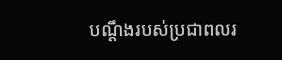បណ្តឹងរបស់ប្រជាពលរ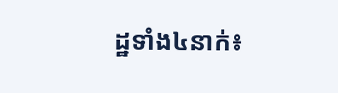ដ្ឋទាំង៤នាក់៖